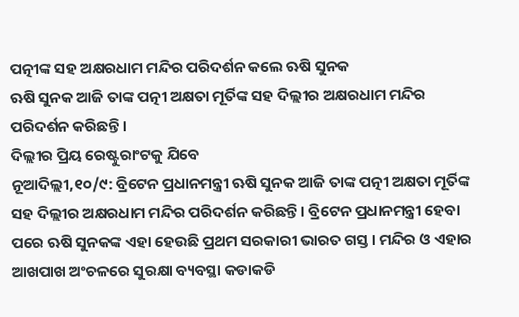ପତ୍ନୀଙ୍କ ସହ ଅକ୍ଷରଧାମ ମନ୍ଦିର ପରିଦର୍ଶନ କଲେ ଋଷି ସୁନକ
ଋଷି ସୁନକ ଆଜି ତାଙ୍କ ପତ୍ନୀ ଅକ୍ଷତା ମୂର୍ତିଙ୍କ ସହ ଦିଲ୍ଲୀର ଅକ୍ଷରଧାମ ମନ୍ଦିର ପରିଦର୍ଶନ କରିଛନ୍ତି ।
ଦିଲ୍ଲୀର ପ୍ରିୟ ରେଷ୍ଟୁରାଂଟକୁ ଯିବେ
ନୂଆଦିଲ୍ଲୀ,୧୦/୯: ବ୍ରିଟେନ ପ୍ରଧାନମନ୍ତ୍ରୀ ଋଷି ସୁନକ ଆଜି ତାଙ୍କ ପତ୍ନୀ ଅକ୍ଷତା ମୂର୍ତିଙ୍କ ସହ ଦିଲ୍ଲୀର ଅକ୍ଷରଧାମ ମନ୍ଦିର ପରିଦର୍ଶନ କରିଛନ୍ତି । ବ୍ରିଟେନ ପ୍ରଧାନମନ୍ତ୍ରୀ ହେବା ପରେ ଋଷି ସୁନକଙ୍କ ଏହା ହେଉଛି ପ୍ରଥମ ସରକାରୀ ଭାରତ ଗସ୍ତ । ମନ୍ଦିର ଓ ଏହାର ଆଖପାଖ ଅଂଚଳରେ ସୁରକ୍ଷା ବ୍ୟବସ୍ଥା କଡାକଡି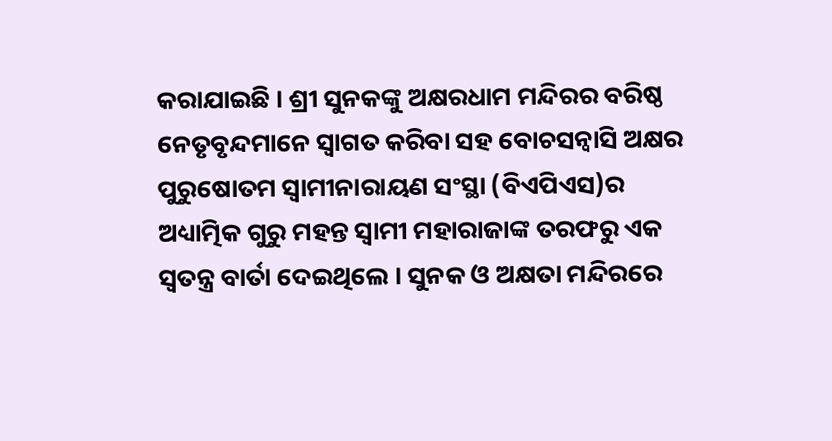କରାଯାଇଛି । ଶ୍ରୀ ସୁନକଙ୍କୁ ଅକ୍ଷରଧାମ ମନ୍ଦିରର ବରିଷ୍ଠ ନେତୃବୃନ୍ଦମାନେ ସ୍ୱାଗତ କରିବା ସହ ବୋଚସନ୍ୱାସି ଅକ୍ଷର ପୁରୁଷୋତମ ସ୍ୱାମୀନାରାୟଣ ସଂସ୍ଥା (ବିଏପିଏସ)ର ଅଧ୍ୟାତ୍ମିକ ଗୁରୁ ମହନ୍ତ ସ୍ୱାମୀ ମହାରାଜାଙ୍କ ତରଫରୁ ଏକ ସ୍ୱତନ୍ତ୍ର ବାର୍ତା ଦେଇଥିଲେ । ସୁନକ ଓ ଅକ୍ଷତା ମନ୍ଦିରରେ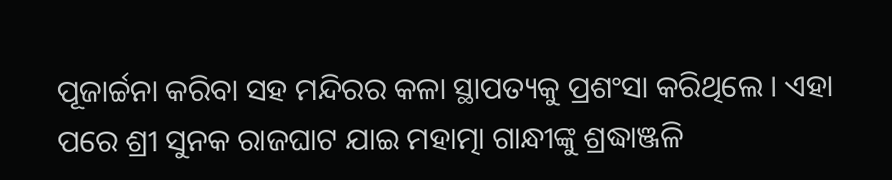ପୂଜାର୍ଚ୍ଚନା କରିବା ସହ ମନ୍ଦିରର କଳା ସ୍ଥାପତ୍ୟକୁ ପ୍ରଶଂସା କରିଥିଲେ । ଏହା ପରେ ଶ୍ରୀ ସୁନକ ରାଜଘାଟ ଯାଇ ମହାତ୍ମା ଗାନ୍ଧୀଙ୍କୁ ଶ୍ରଦ୍ଧାଞ୍ଜଳି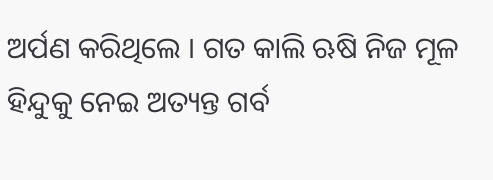ଅର୍ପଣ କରିଥିଲେ । ଗତ କାଲି ଋଷି ନିଜ ମୂଳ ହିନ୍ଦୁକୁ ନେଇ ଅତ୍ୟନ୍ତ ଗର୍ବ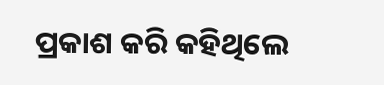ପ୍ରକାଶ କରି କହିଥିଲେ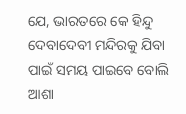ଯେ, ଭାରତରେ କେ ହିନ୍ଦୁ ଦେବାଦେବୀ ମନ୍ଦିରକୁ ଯିବା ପାଇଁ ସମୟ ପାଇବେ ବୋଲି ଆଶା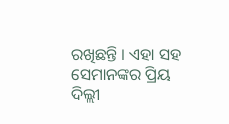ରଖିଛନ୍ତି । ଏହା ସହ ସେମାନଙ୍କର ପ୍ରିୟ ଦିଲ୍ଲୀ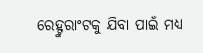ରେହ୍ଟୁରାଂଟକୁ ଯିବା ପାଇଁ ମଧ୍ୟ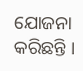ଯୋଜନା କରିଛନ୍ତି ।